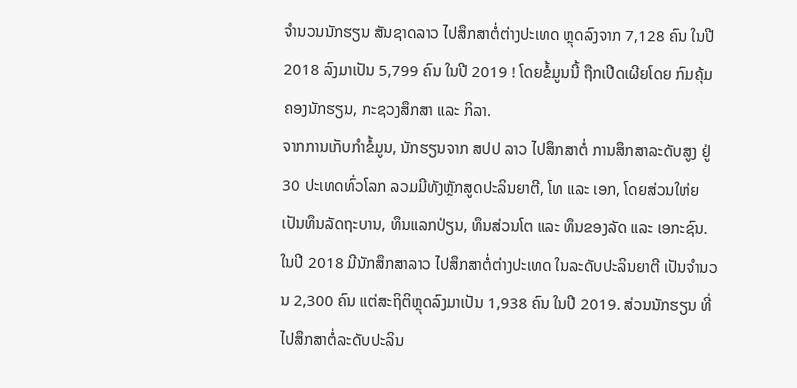ຈໍານວນນັກຮຽນ ສັນຊາດລາວ ໄປສຶກສາຕໍ່ຕ່າງປະເທດ ຫຼຸດລົງຈາກ 7,128 ຄົນ ໃນປີ 2018 ລົງມາເປັນ 5,799 ຄົນ ໃນປີ 2019 ! ໂດຍຂໍ້ມູນນີ້ ຖືກເປີດເຜີຍໂດຍ ກົມຄຸ້ມຄອງນັກຮຽນ, ກະຊວງສຶກສາ ແລະ ກິລາ.
ຈາກການເກັບກໍາຂໍ້ມູນ, ນັກຮຽນຈາກ ສປປ ລາວ ໄປສຶກສາຕໍ່ ການສຶກສາລະດັບສູງ ຢູ່ 30 ປະເທດທົ່ວໂລກ ລວມມີທັງຫຼັກສູດປະລິນຍາຕີ, ໂທ ແລະ ເອກ, ໂດຍສ່ວນໃຫ່ຍ ເປັນທຶນລັດຖະບານ, ທຶນແລກປ່ຽນ, ທຶນສ່ວນໂຕ ແລະ ທຶນຂອງລັດ ແລະ ເອກະຊົນ. ໃນປີ 2018 ມີນັກສຶກສາລາວ ໄປສຶກສາຕໍ່ຕ່າງປະເທດ ໃນລະດັບປະລິນຍາຕີ ເປັນຈໍານວນ 2,300 ຄົນ ແຕ່ສະຖິຕິຫຼຸດລົງມາເປັນ 1,938 ຄົນ ໃນປີ 2019. ສ່ວນນັກຮຽນ ທີ່ໄປສຶກສາຕໍ່ລະດັບປະລິນ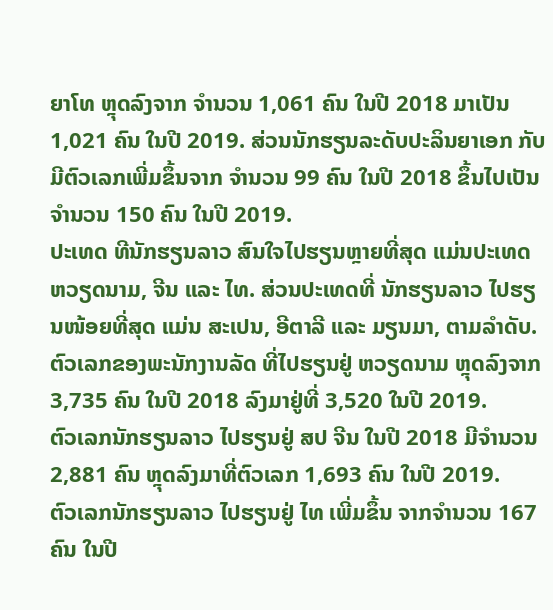ຍາໂທ ຫຼຸດລົງຈາກ ຈໍານວນ 1,061 ຄົນ ໃນປີ 2018 ມາເປັນ 1,021 ຄົນ ໃນປີ 2019. ສ່ວນນັກຮຽນລະດັບປະລິນຍາເອກ ກັບມີຕົວເລກເພີ່ມຂຶ້ນຈາກ ຈໍານວນ 99 ຄົນ ໃນປີ 2018 ຂຶ້ນໄປເປັນຈໍານວນ 150 ຄົນ ໃນປີ 2019.
ປະເທດ ທີນັກຮຽນລາວ ສົນໃຈໄປຮຽນຫຼາຍທີ່ສຸດ ແມ່ນປະເທດ ຫວຽດນາມ, ຈີນ ແລະ ໄທ. ສ່ວນປະເທດທີ່ ນັກຮຽນລາວ ໄປຮຽນໜ້ອຍທີ່ສຸດ ແມ່ນ ສະເປນ, ອີຕາລີ ແລະ ມຽນມາ, ຕາມລໍາດັບ.
ຕົວເລກຂອງພະນັກງານລັດ ທີ່ໄປຮຽນຢູ່ ຫວຽດນາມ ຫຼຸດລົງຈາກ 3,735 ຄົນ ໃນປີ 2018 ລົງມາຢູ່ທີ່ 3,520 ໃນປີ 2019.
ຕົວເລກນັກຮຽນລາວ ໄປຮຽນຢູ່ ສປ ຈີນ ໃນປີ 2018 ມີຈໍານວນ 2,881 ຄົນ ຫຼຸດລົງມາທີ່ຕົວເລກ 1,693 ຄົນ ໃນປີ 2019.
ຕົວເລກນັກຮຽນລາວ ໄປຮຽນຢູ່ ໄທ ເພີ່ມຂຶ້ນ ຈາກຈໍານວນ 167 ຄົນ ໃນປີ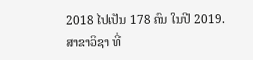2018 ໄປເປັນ 178 ຄົນ ໃນປີ 2019.
ສາຂາວິຊາ ທີ່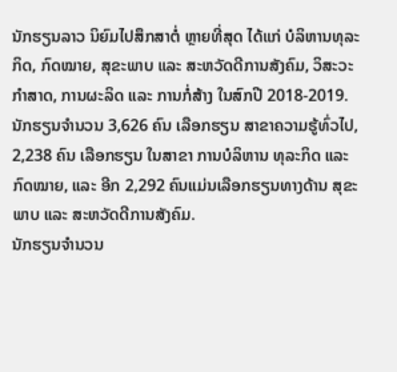ນັກຮຽນລາວ ນິຍົມໄປສຶກສາຕໍ່ ຫຼາຍທີ່ສຸດ ໄດ້ແກ່ ບໍລິຫານທຸລະກິດ, ກົດໝາຍ, ສຸຂະພາບ ແລະ ສະຫວັດດີການສັງຄົມ, ວິສະວະກໍາສາດ, ການຜະລິດ ແລະ ການກໍ່ສ້າງ ໃນສົກປີ 2018-2019.
ນັກຮຽນຈໍານວນ 3,626 ຄົນ ເລືອກຮຽນ ສາຂາຄວາມຮູ້ທົ່ວໄປ, 2,238 ຄົນ ເລືອກຮຽນ ໃນສາຂາ ການບໍລິຫານ ທຸລະກິດ ແລະ ກົດໝາຍ, ແລະ ອີກ 2,292 ຄົນແມ່ນເລືອກຮຽນທາງດ້ານ ສຸຂະພາບ ແລະ ສະຫວັດດີການສັງຄົມ.
ນັກຮຽນຈໍານວນ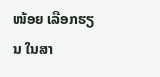ໜ້ອຍ ເລືອກຮຽນ ໃນສາ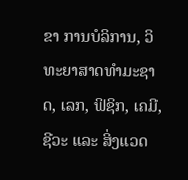ຂາ ການບໍລິການ, ວິທະຍາສາດທໍາມະຊາດ, ເລກ, ຟິຊິກ, ເຄມີ, ຊີວະ ແລະ ສິ່ງແວດ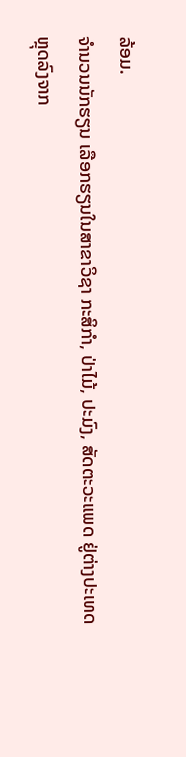ລ້ອມ.
ຈໍານວນນັກຮຽນ ເລືອກຮຽນໃນສາຂາວິຊາ ກະສິກໍາ, ປ່າໄມ້, ປະມົງ, ສັດຕະວະແພດ ຢູ່ຕ່າງປະເທດ ຫຼຸດລົງຈາກ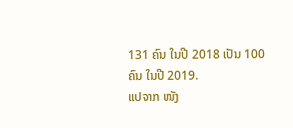131 ຄົນ ໃນປີ 2018 ເປັນ 100 ຄົນ ໃນປີ 2019.
ແປຈາກ ໜັງ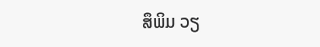ສຶພິມ ວຽ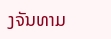ງຈັນທາມ